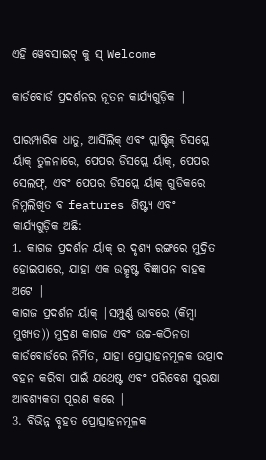ଏହି ୱେବସାଇଟ୍ କୁ ସ୍ Welcome

କାର୍ଡବୋର୍ଡ ପ୍ରଦର୍ଶନର ନୂତନ କାର୍ଯ୍ୟଗୁଡ଼ିକ |

ପାରମ୍ପାରିକ ଧାତୁ, ଆର୍ସିଲିକ୍ ଏବଂ ପ୍ଲାଷ୍ଟିକ୍ ଡିସପ୍ଲେ ର୍ୟାକ୍ ତୁଳନାରେ, ପେପର ଡିସପ୍ଲେ ର୍ୟାକ୍, ପେପର ସେଲଫ୍, ଏବଂ ପେପର ଡିସପ୍ଲେ ର୍ୟାକ୍ ଗୁଡିକରେ ନିମ୍ନଲିଖିତ ବ features ଶିଷ୍ଟ୍ୟ ଏବଂ କାର୍ଯ୍ୟଗୁଡ଼ିକ ଅଛି:
1. କାଗଜ ପ୍ରଦର୍ଶନ ର୍ୟାକ୍ ର ଦୃଶ୍ୟ ରଙ୍ଗରେ ମୁଦ୍ରିତ ହୋଇପାରେ, ଯାହା ଏକ ଉତ୍କୃଷ୍ଟ ବିଜ୍ଞାପନ ବାହକ ଅଟେ |
କାଗଜ ପ୍ରଦର୍ଶନ ର୍ୟାକ୍ |ସମ୍ପୁର୍ଣ୍ଣ ଭାବରେ (କିମ୍ବା ମୁଖ୍ୟତ)) ମୁଦ୍ରଣ କାଗଜ ଏବଂ ଉଚ୍ଚ-କଠିନତା କାର୍ଡବୋର୍ଡରେ ନିର୍ମିତ, ଯାହା ପ୍ରୋତ୍ସାହନମୂଳକ ଉତ୍ପାଦ ବହନ କରିବା ପାଇଁ ଯଥେଷ୍ଟ ଏବଂ ପରିବେଶ ସୁରକ୍ଷା ଆବଶ୍ୟକତା ପୂରଣ କରେ |
3. ବିଭିନ୍ନ ବୃହତ ପ୍ରୋତ୍ସାହନମୂଳକ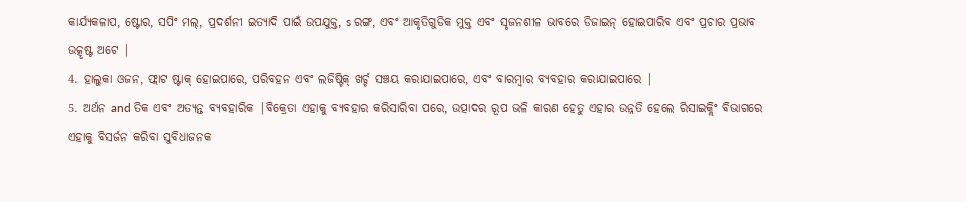କାର୍ଯ୍ୟକଳାପ, ଷ୍ଟୋର, ସପିଂ ମଲ୍, ପ୍ରଦର୍ଶନୀ ଇତ୍ୟାଦି ପାଇଁ ଉପଯୁକ୍ତ, s ରଙ୍ଗ, ଏବଂ ଆକୃତିଗୁଡିକ ମୁକ୍ତ ଏବଂ ସୃଜନଶୀଳ ଭାବରେ ଡିଜାଇନ୍ ହୋଇପାରିବ ଏବଂ ପ୍ରଚାର ପ୍ରଭାବ ଉତ୍କୃଷ୍ଟ ଅଟେ |
4. ହାଲୁକା ଓଜନ, ଫ୍ଲାଟ ଷ୍ଟାକ୍ ହୋଇପାରେ, ପରିବହନ ଏବଂ ଲଜିଷ୍ଟିକ୍ ଖର୍ଚ୍ଚ ସଞ୍ଚୟ କରାଯାଇପାରେ, ଏବଂ ବାରମ୍ବାର ବ୍ୟବହାର କରାଯାଇପାରେ |
5. ଅର୍ଥନ and ତିକ ଏବଂ ଅତ୍ୟନ୍ତ ବ୍ୟବହାରିକ |ବିକ୍ରେତା ଏହାକୁ ବ୍ୟବହାର କରିସାରିବା ପରେ, ଉତ୍ପାଦର ରୂପ ଭଳି କାରଣ ହେତୁ ଏହାର ଉନ୍ନତି ହେଲେ ରିସାଇକ୍ଲିଂ ବିଭାଗରେ ଏହାକୁ ବିସର୍ଜନ କରିବା ସୁବିଧାଜନକ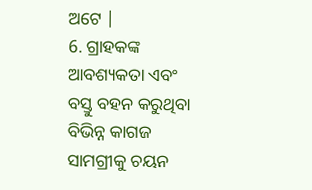ଅଟେ |
6. ଗ୍ରାହକଙ୍କ ଆବଶ୍ୟକତା ଏବଂ ବସ୍ତୁ ବହନ କରୁଥିବା ବିଭିନ୍ନ କାଗଜ ସାମଗ୍ରୀକୁ ଚୟନ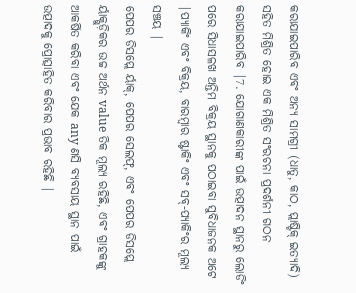କରାଯାଇପାରିବ ଏବଂ ଅନ୍ୟ ସାମଗ୍ରୀ (ଧାତୁ, କାଠ, ପ୍ଲାଷ୍ଟିକ୍ ଇତ୍ୟାଦି) ସହିତ ମିଶ୍ରିତ ହୋଇ ଏକ ମିଶ୍ରିତ ସଂରଚନା ପ୍ରଦର୍ଶନୀ ଗଠନ କରାଯାଇପାରିବ |7. ଯୋଗାଣକାରୀଙ୍କ ପାଇଁ ଉତ୍ପାଦନ ସ୍ଥାନରୁ ଲୋଡିଂ ପରେ ସିଧାସଳଖ ଅନ୍ତିମ ବିକ୍ରୟ ସ୍ଥାନକୁ ପଠାଇବା ସୁବିଧାଜନକ ଅଟେ |ପ୍ୟାକିଂ ଏବଂ ବିକ୍ରୟ, ବାରମ୍ବାର ଷ୍ଟାକିଂ ଏବଂ ସବ୍-ପ୍ୟାକିଂର ମୂଲ୍ୟ ସଞ୍ଚୟ |
ପେପର ଡିସପ୍ଲେ ର୍ୟାକ୍, ପେପର ସେଲଫ୍, ଏବଂ ପେପର ଡିସପ୍ଲେ ର୍ୟାକ୍ଗୁଡ଼ିକର ଉଚ୍ଚ ଅର୍ଥନ value ତିକ ମୂଲ୍ୟ ରହିଛି, ଏବଂ ଗ୍ରାହକଙ୍କୁ ଆକର୍ଷିତ କରିବା ଏବଂ ଯେକ any ଣସି ବ୍ୟବସାୟ ସ୍ଥାନ ପାଇଁ ଉତ୍ପାଦକୁ ପ୍ରୋତ୍ସାହିତ କରିବାର ପ୍ରଭାବ ରହିଛି |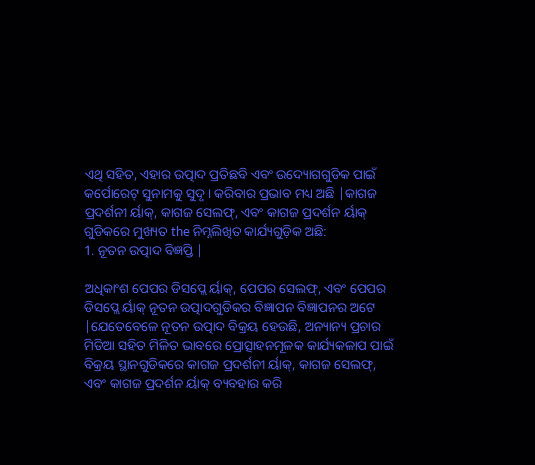ଏଥି ସହିତ, ଏହାର ଉତ୍ପାଦ ପ୍ରତିଛବି ଏବଂ ଉଦ୍ୟୋଗଗୁଡିକ ପାଇଁ କର୍ପୋରେଟ୍ ସୁନାମକୁ ସୁଦୃ। କରିବାର ପ୍ରଭାବ ମଧ୍ୟ ଅଛି |କାଗଜ ପ୍ରଦର୍ଶନୀ ର୍ୟାକ୍, କାଗଜ ସେଲଫ୍, ଏବଂ କାଗଜ ପ୍ରଦର୍ଶନ ର୍ୟାକ୍ ଗୁଡିକରେ ମୁଖ୍ୟତ the ନିମ୍ନଲିଖିତ କାର୍ଯ୍ୟଗୁଡ଼ିକ ଅଛି:
1. ନୂତନ ଉତ୍ପାଦ ବିଜ୍ଞପ୍ତି |

ଅଧିକାଂଶ ପେପର ଡିସପ୍ଲେ ର୍ୟାକ୍, ପେପର ସେଲଫ୍, ଏବଂ ପେପର ଡିସପ୍ଲେ ର୍ୟାକ୍ ନୂତନ ଉତ୍ପାଦଗୁଡିକର ବିଜ୍ଞାପନ ବିଜ୍ଞାପନର ଅଟେ |ଯେତେବେଳେ ନୂତନ ଉତ୍ପାଦ ବିକ୍ରୟ ହେଉଛି, ଅନ୍ୟାନ୍ୟ ପ୍ରଚାର ମିଡିଆ ସହିତ ମିଳିତ ଭାବରେ ପ୍ରୋତ୍ସାହନମୂଳକ କାର୍ଯ୍ୟକଳାପ ପାଇଁ ବିକ୍ରୟ ସ୍ଥାନଗୁଡିକରେ କାଗଜ ପ୍ରଦର୍ଶନୀ ର୍ୟାକ୍, କାଗଜ ସେଲଫ୍, ଏବଂ କାଗଜ ପ୍ରଦର୍ଶନ ର୍ୟାକ୍ ବ୍ୟବହାର କରି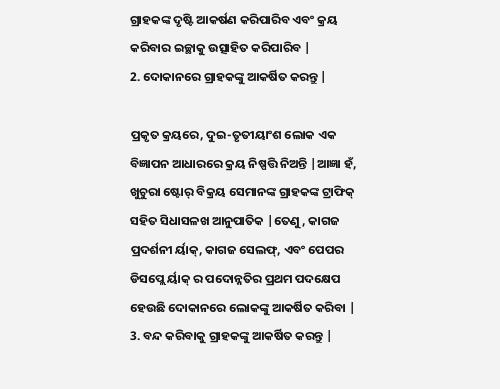ଗ୍ରାହକଙ୍କ ଦୃଷ୍ଟି ଆକର୍ଷଣ କରିପାରିବ ଏବଂ କ୍ରୟ କରିବାର ଇଚ୍ଛାକୁ ଉତ୍ସାହିତ କରିପାରିବ |
2. ଦୋକାନରେ ଗ୍ରାହକଙ୍କୁ ଆକର୍ଷିତ କରନ୍ତୁ |

ପ୍ରକୃତ କ୍ରୟରେ, ଦୁଇ-ତୃତୀୟାଂଶ ଲୋକ ଏକ ବିଜ୍ଞାପନ ଆଧାରରେ କ୍ରୟ ନିଷ୍ପତ୍ତି ନିଅନ୍ତି |ଆଜ୍ଞା ହଁ, ଖୁଚୁରା ଷ୍ଟୋର୍ ବିକ୍ରୟ ସେମାନଙ୍କ ଗ୍ରାହକଙ୍କ ଟ୍ରାଫିକ୍ ସହିତ ସିଧାସଳଖ ଆନୁପାତିକ |ତେଣୁ, କାଗଜ ପ୍ରଦର୍ଶନୀ ର୍ୟାକ୍, କାଗଜ ସେଲଫ୍, ଏବଂ ପେପର ଡିସପ୍ଲେ ର୍ୟାକ୍ ର ପଦୋନ୍ନତିର ପ୍ରଥମ ପଦକ୍ଷେପ ହେଉଛି ଦୋକାନରେ ଲୋକଙ୍କୁ ଆକର୍ଷିତ କରିବା |
3. ବନ୍ଦ କରିବାକୁ ଗ୍ରାହକଙ୍କୁ ଆକର୍ଷିତ କରନ୍ତୁ |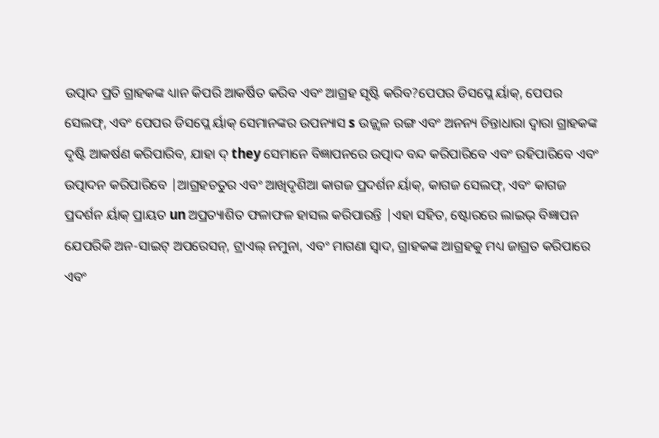ଉତ୍ପାଦ ପ୍ରତି ଗ୍ରାହକଙ୍କ ଧ୍ୟାନ କିପରି ଆକର୍ଷିତ କରିବ ଏବଂ ଆଗ୍ରହ ସୃଷ୍ଟି କରିବ?ପେପର ଡିସପ୍ଲେ ର୍ୟାକ୍, ପେପର ସେଲଫ୍, ଏବଂ ପେପର ଡିସପ୍ଲେ ର୍ୟାକ୍ ସେମାନଙ୍କର ଉପନ୍ୟାସ s ଉଜ୍ଜ୍ୱଳ ରଙ୍ଗ ଏବଂ ଅନନ୍ୟ ଚିନ୍ତାଧାରା ଦ୍ୱାରା ଗ୍ରାହକଙ୍କ ଦୃଷ୍ଟି ଆକର୍ଷଣ କରିପାରିବ, ଯାହା ଦ୍ they ସେମାନେ ବିଜ୍ଞାପନରେ ଉତ୍ପାଦ ବନ୍ଦ କରିପାରିବେ ଏବଂ ରହିପାରିବେ ଏବଂ ଉତ୍ପାଦନ କରିପାରିବେ |ଆଗ୍ରହଚତୁର ଏବଂ ଆଖିଦୃଶିଆ କାଗଜ ପ୍ରଦର୍ଶନ ର୍ୟାକ୍, କାଗଜ ସେଲଫ୍, ଏବଂ କାଗଜ ପ୍ରଦର୍ଶନ ର୍ୟାକ୍ ପ୍ରାୟତ un ଅପ୍ରତ୍ୟାଶିତ ଫଳାଫଳ ହାସଲ କରିପାରନ୍ତି |ଏହା ସହିତ, ଷ୍ଟୋରରେ ଲାଇଭ୍ ବିଜ୍ଞାପନ ଯେପରିକି ଅନ-ସାଇଟ୍ ଅପରେସନ୍, ଟ୍ରାଏଲ୍ ନମୁନା, ଏବଂ ମାଗଣା ସ୍ୱାଦ, ଗ୍ରାହକଙ୍କ ଆଗ୍ରହକୁ ମଧ୍ୟ ଜାଗ୍ରତ କରିପାରେ ଏବଂ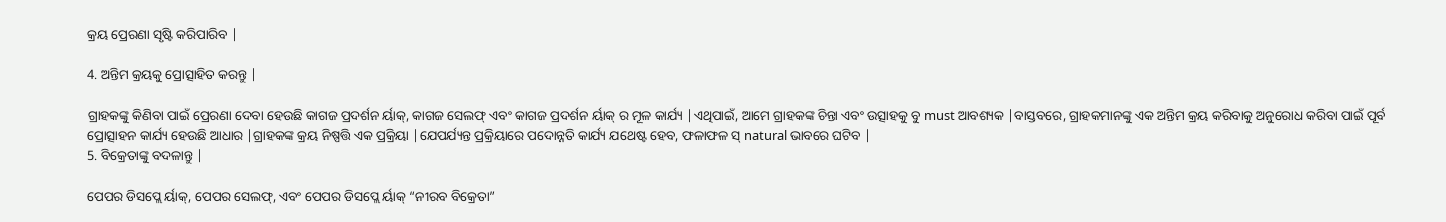କ୍ରୟ ପ୍ରେରଣା ସୃଷ୍ଟି କରିପାରିବ |

4. ଅନ୍ତିମ କ୍ରୟକୁ ପ୍ରୋତ୍ସାହିତ କରନ୍ତୁ |

ଗ୍ରାହକଙ୍କୁ କିଣିବା ପାଇଁ ପ୍ରେରଣା ଦେବା ହେଉଛି କାଗଜ ପ୍ରଦର୍ଶନ ର୍ୟାକ୍, କାଗଜ ସେଲଫ୍ ଏବଂ କାଗଜ ପ୍ରଦର୍ଶନ ର୍ୟାକ୍ ର ମୂଳ କାର୍ଯ୍ୟ |ଏଥିପାଇଁ, ଆମେ ଗ୍ରାହକଙ୍କ ଚିନ୍ତା ଏବଂ ଉତ୍ସାହକୁ ବୁ must ଆବଶ୍ୟକ |ବାସ୍ତବରେ, ଗ୍ରାହକମାନଙ୍କୁ ଏକ ଅନ୍ତିମ କ୍ରୟ କରିବାକୁ ଅନୁରୋଧ କରିବା ପାଇଁ ପୂର୍ବ ପ୍ରୋତ୍ସାହନ କାର୍ଯ୍ୟ ହେଉଛି ଆଧାର |ଗ୍ରାହକଙ୍କ କ୍ରୟ ନିଷ୍ପତ୍ତି ଏକ ପ୍ରକ୍ରିୟା |ଯେପର୍ଯ୍ୟନ୍ତ ପ୍ରକ୍ରିୟାରେ ପଦୋନ୍ନତି କାର୍ଯ୍ୟ ଯଥେଷ୍ଟ ହେବ, ଫଳାଫଳ ସ୍ natural ଭାବରେ ଘଟିବ |
5. ବିକ୍ରେତାଙ୍କୁ ବଦଳାନ୍ତୁ |

ପେପର ଡିସପ୍ଲେ ର୍ୟାକ୍, ପେପର ସେଲଫ୍, ଏବଂ ପେପର ଡିସପ୍ଲେ ର୍ୟାକ୍ “ନୀରବ ବିକ୍ରେତା”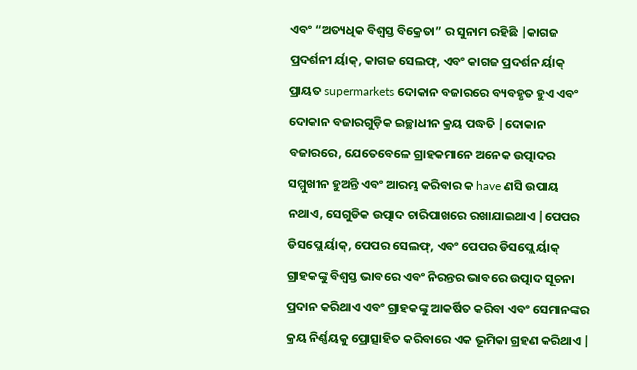ଏବଂ “ଅତ୍ୟଧିକ ବିଶ୍ୱସ୍ତ ବିକ୍ରେତା” ର ସୁନାମ ରହିଛି |କାଗଜ ପ୍ରଦର୍ଶନୀ ର୍ୟାକ୍, କାଗଜ ସେଲଫ୍, ଏବଂ କାଗଜ ପ୍ରଦର୍ଶନ ର୍ୟାକ୍ ପ୍ରାୟତ supermarkets ଦୋକାନ ବଜାରରେ ବ୍ୟବହୃତ ହୁଏ ଏବଂ ଦୋକାନ ବଜାରଗୁଡ଼ିକ ଇଚ୍ଛାଧୀନ କ୍ରୟ ପଦ୍ଧତି |ଦୋକାନ ବଜାରରେ, ଯେତେବେଳେ ଗ୍ରାହକମାନେ ଅନେକ ଉତ୍ପାଦର ସମ୍ମୁଖୀନ ହୁଅନ୍ତି ଏବଂ ଆରମ୍ଭ କରିବାର କ have ଣସି ଉପାୟ ନଥାଏ, ସେଗୁଡିକ ଉତ୍ପାଦ ଚାରିପାଖରେ ରଖାଯାଇଥାଏ |ପେପର ଡିସପ୍ଲେ ର୍ୟାକ୍, ପେପର ସେଲଫ୍, ଏବଂ ପେପର ଡିସପ୍ଲେ ର୍ୟାକ୍ ଗ୍ରାହକଙ୍କୁ ବିଶ୍ୱସ୍ତ ଭାବରେ ଏବଂ ନିରନ୍ତର ଭାବରେ ଉତ୍ପାଦ ସୂଚନା ପ୍ରଦାନ କରିଥାଏ ଏବଂ ଗ୍ରାହକଙ୍କୁ ଆକର୍ଷିତ କରିବା ଏବଂ ସେମାନଙ୍କର କ୍ରୟ ନିର୍ଣ୍ଣୟକୁ ପ୍ରୋତ୍ସାହିତ କରିବାରେ ଏକ ଭୂମିକା ଗ୍ରହଣ କରିଥାଏ |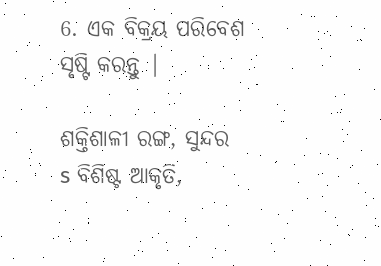6. ଏକ ବିକ୍ରୟ ପରିବେଶ ସୃଷ୍ଟି କରନ୍ତୁ |

ଶକ୍ତିଶାଳୀ ରଙ୍ଗ, ସୁନ୍ଦର s ବିଶିଷ୍ଟ ଆକୃତି,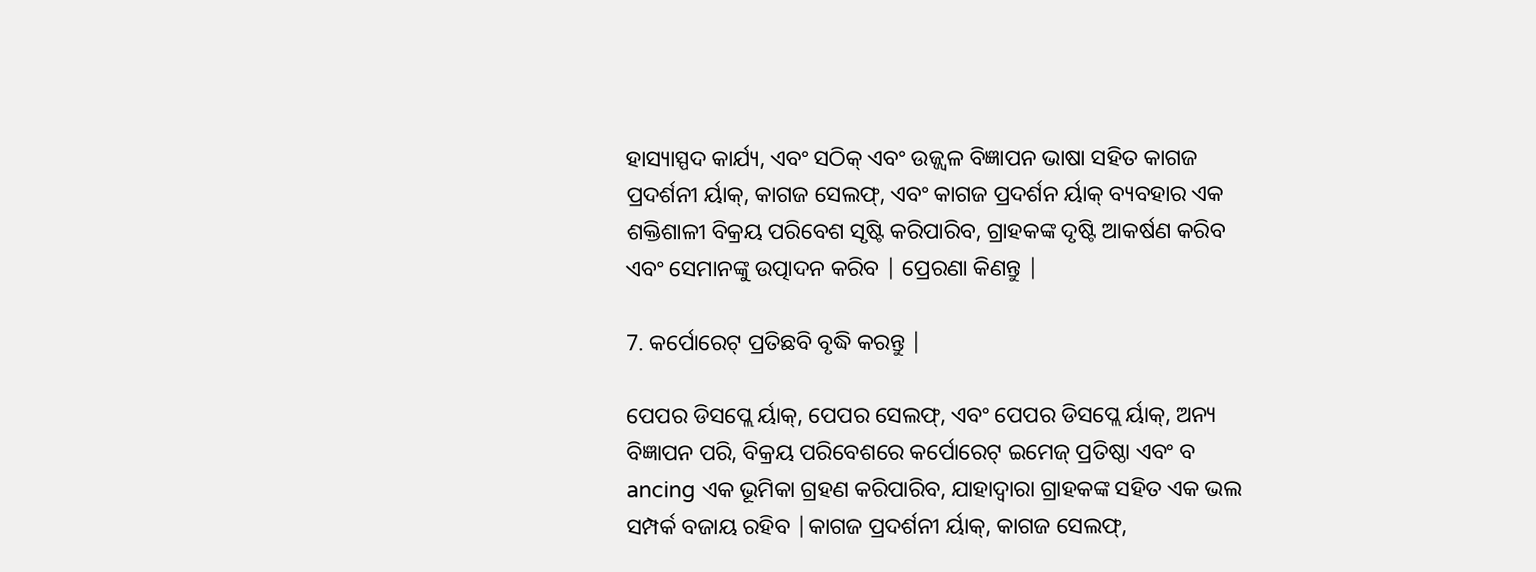ହାସ୍ୟାସ୍ପଦ କାର୍ଯ୍ୟ, ଏବଂ ସଠିକ୍ ଏବଂ ଉଜ୍ଜ୍ୱଳ ବିଜ୍ଞାପନ ଭାଷା ସହିତ କାଗଜ ପ୍ରଦର୍ଶନୀ ର୍ୟାକ୍, କାଗଜ ସେଲଫ୍, ଏବଂ କାଗଜ ପ୍ରଦର୍ଶନ ର୍ୟାକ୍ ବ୍ୟବହାର ଏକ ଶକ୍ତିଶାଳୀ ବିକ୍ରୟ ପରିବେଶ ସୃଷ୍ଟି କରିପାରିବ, ଗ୍ରାହକଙ୍କ ଦୃଷ୍ଟି ଆକର୍ଷଣ କରିବ ଏବଂ ସେମାନଙ୍କୁ ଉତ୍ପାଦନ କରିବ | ପ୍ରେରଣା କିଣନ୍ତୁ |

7. କର୍ପୋରେଟ୍ ପ୍ରତିଛବି ବୃଦ୍ଧି କରନ୍ତୁ |

ପେପର ଡିସପ୍ଲେ ର୍ୟାକ୍, ପେପର ସେଲଫ୍, ଏବଂ ପେପର ଡିସପ୍ଲେ ର୍ୟାକ୍, ଅନ୍ୟ ବିଜ୍ଞାପନ ପରି, ବିକ୍ରୟ ପରିବେଶରେ କର୍ପୋରେଟ୍ ଇମେଜ୍ ପ୍ରତିଷ୍ଠା ଏବଂ ବ ancing ଏକ ଭୂମିକା ଗ୍ରହଣ କରିପାରିବ, ଯାହାଦ୍ୱାରା ଗ୍ରାହକଙ୍କ ସହିତ ଏକ ଭଲ ସମ୍ପର୍କ ବଜାୟ ରହିବ |କାଗଜ ପ୍ରଦର୍ଶନୀ ର୍ୟାକ୍, କାଗଜ ସେଲଫ୍,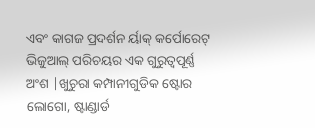ଏବଂ କାଗଜ ପ୍ରଦର୍ଶନ ର୍ୟାକ୍ କର୍ପୋରେଟ୍ ଭିଜୁଆଲ୍ ପରିଚୟର ଏକ ଗୁରୁତ୍ୱପୂର୍ଣ୍ଣ ଅଂଶ |ଖୁଚୁରା କମ୍ପାନୀଗୁଡିକ ଷ୍ଟୋର ଲୋଗୋ, ଷ୍ଟାଣ୍ଡାର୍ଡ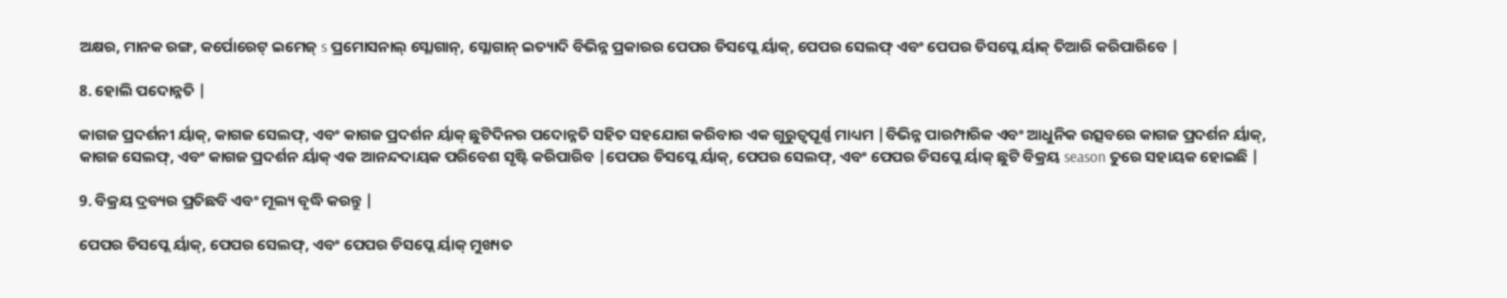ଅକ୍ଷର, ମାନକ ରଙ୍ଗ, କର୍ପୋରେଟ୍ ଇମେଜ୍ s ପ୍ରମୋସନାଲ୍ ସ୍ଲୋଗାନ୍, ସ୍ଲୋଗାନ୍ ଇତ୍ୟାଦି ବିଭିନ୍ନ ପ୍ରକାରର ପେପର ଡିସପ୍ଲେ ର୍ୟାକ୍, ପେପର ସେଲଫ୍ ଏବଂ ପେପର ଡିସପ୍ଲେ ର୍ୟାକ୍ ତିଆରି କରିପାରିବେ |

8. ହୋଲି ପଦୋନ୍ନତି |

କାଗଜ ପ୍ରଦର୍ଶନୀ ର୍ୟାକ୍, କାଗଜ ସେଲଫ୍, ଏବଂ କାଗଜ ପ୍ରଦର୍ଶନ ର୍ୟାକ୍ ଛୁଟିଦିନର ପଦୋନ୍ନତି ସହିତ ସହଯୋଗ କରିବାର ଏକ ଗୁରୁତ୍ୱପୂର୍ଣ୍ଣ ମାଧ୍ୟମ |ବିଭିନ୍ନ ପାରମ୍ପାରିକ ଏବଂ ଆଧୁନିକ ଉତ୍ସବରେ କାଗଜ ପ୍ରଦର୍ଶନ ର୍ୟାକ୍, କାଗଜ ସେଲଫ୍, ଏବଂ କାଗଜ ପ୍ରଦର୍ଶନ ର୍ୟାକ୍ ଏକ ଆନନ୍ଦଦାୟକ ପରିବେଶ ସୃଷ୍ଟି କରିପାରିବ |ପେପର ଡିସପ୍ଲେ ର୍ୟାକ୍, ପେପର ସେଲଫ୍, ଏବଂ ପେପର ଡିସପ୍ଲେ ର୍ୟାକ୍ ଛୁଟି ବିକ୍ରୟ season ତୁରେ ସହାୟକ ହୋଇଛି |

9. ବିକ୍ରୟ ଦ୍ରବ୍ୟର ପ୍ରତିଛବି ଏବଂ ମୂଲ୍ୟ ବୃଦ୍ଧି କରନ୍ତୁ |

ପେପର ଡିସପ୍ଲେ ର୍ୟାକ୍, ପେପର ସେଲଫ୍, ଏବଂ ପେପର ଡିସପ୍ଲେ ର୍ୟାକ୍ ମୁଖ୍ୟତ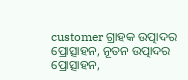customer ଗ୍ରାହକ ଉତ୍ପାଦର ପ୍ରୋତ୍ସାହନ, ନୂତନ ଉତ୍ପାଦର ପ୍ରୋତ୍ସାହନ,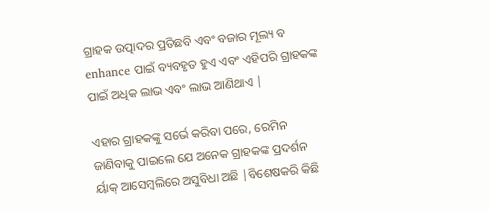ଗ୍ରାହକ ଉତ୍ପାଦର ପ୍ରତିଛବି ଏବଂ ବଜାର ମୂଲ୍ୟ ବ enhance ପାଇଁ ବ୍ୟବହୃତ ହୁଏ ଏବଂ ଏହିପରି ଗ୍ରାହକଙ୍କ ପାଇଁ ଅଧିକ ଲାଭ ଏବଂ ଲାଭ ଆଣିଥାଏ |

ଏହାର ଗ୍ରାହକଙ୍କୁ ସର୍ଭେ କରିବା ପରେ, ରେମିନ ଜାଣିବାକୁ ପାଇଲେ ଯେ ଅନେକ ଗ୍ରାହକଙ୍କ ପ୍ରଦର୍ଶନ ର୍ୟାକ୍ ଆସେମ୍ବଲିରେ ଅସୁବିଧା ଅଛି |ବିଶେଷକରି କିଛି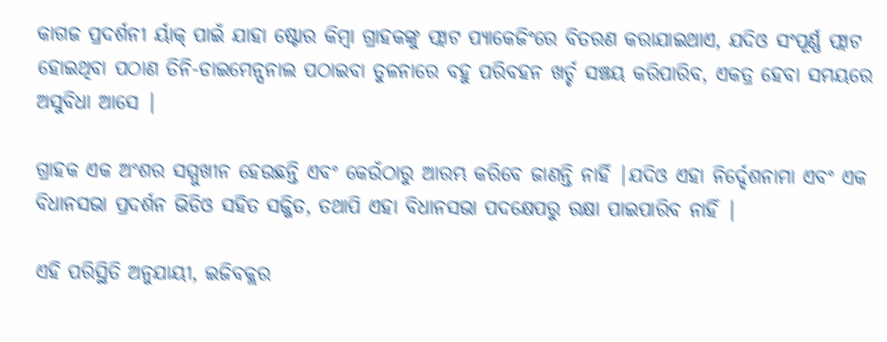କାଗଜ ପ୍ରଦର୍ଶନୀ ର୍ୟାକ୍ ପାଇଁ ଯାହା ଷ୍ଟୋର କିମ୍ବା ଗ୍ରାହକଙ୍କୁ ଫ୍ଲାଟ ପ୍ୟାକେଜିଂରେ ବିତରଣ କରାଯାଇଥାଏ, ଯଦିଓ ସଂପୂର୍ଣ୍ଣ ଫ୍ଲାଟ ହୋଇଥିବା ପଠାଣ ତିନି-ଡାଇମେନ୍ସନାଲ ପଠାଇବା ତୁଳନାରେ ବହୁ ପରିବହନ ଖର୍ଚ୍ଚ ସଞ୍ଚୟ କରିପାରିବ, ଏକତ୍ର ହେବା ସମୟରେ ଅସୁବିଧା ଆସେ |

ଗ୍ରାହକ ଏକ ଅଂଶର ସମ୍ମୁଖୀନ ହେଉଛନ୍ତି ଏବଂ କେଉଁଠାରୁ ଆରମ୍ଭ କରିବେ ଜାଣନ୍ତି ନାହିଁ |ଯଦିଓ ଏହା ନିର୍ଦ୍ଦେଶନାମା ଏବଂ ଏକ ବିଧାନସଭା ପ୍ରଦର୍ଶନ ଭିଡିଓ ସହିତ ସଜ୍ଜିତ, ତଥାପି ଏହା ବିଧାନସଭା ପଦକ୍ଷେପରୁ ରକ୍ଷା ପାଇପାରିବ ନାହିଁ |

ଏହି ପରିସ୍ଥିତି ଅନୁଯାୟୀ, ଇଜିବକ୍ଲର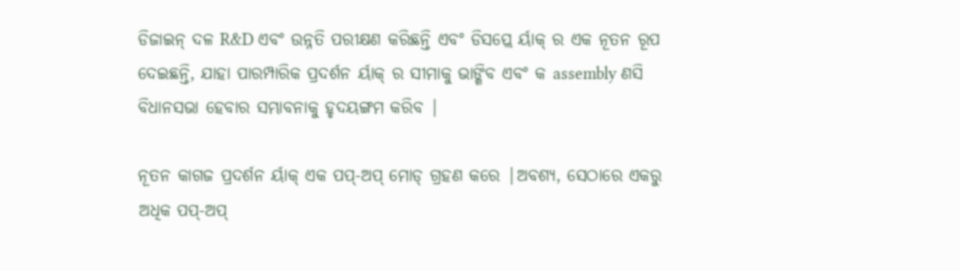ଡିଜାଇନ୍ ଦଳ R&D ଏବଂ ଉନ୍ନତି ପରୀକ୍ଷଣ କରିଛନ୍ତି ଏବଂ ଡିସପ୍ଲେ ର୍ୟାକ୍ ର ଏକ ନୂତନ ରୂପ ଦେଇଛନ୍ତି, ଯାହା ପାରମ୍ପାରିକ ପ୍ରଦର୍ଶନ ର୍ୟାକ୍ ର ସୀମାକୁ ଭାଙ୍ଗିବ ଏବଂ କ assembly ଣସି ବିଧାନସଭା ହେବାର ସମ୍ଭାବନାକୁ ହୃଦୟଙ୍ଗମ କରିବ |

ନୂତନ କାଗଜ ପ୍ରଦର୍ଶନ ର୍ୟାକ୍ ଏକ ପପ୍-ଅପ୍ ମୋଡ୍ ଗ୍ରହଣ କରେ |ଅବଶ୍ୟ, ସେଠାରେ ଏକରୁ ଅଧିକ ପପ୍-ଅପ୍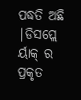ପଦ୍ଧତି ଅଛି |ଡିସପ୍ଲେ ର୍ୟାକ୍ ର ପ୍ରକୃତ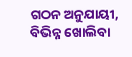ଗଠନ ଅନୁଯାୟୀ, ବିଭିନ୍ନ ଖୋଲିବା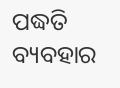ପଦ୍ଧତି ବ୍ୟବହାର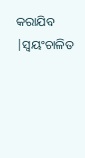କରାଯିବ |ସ୍ୱୟଂଚାଳିତ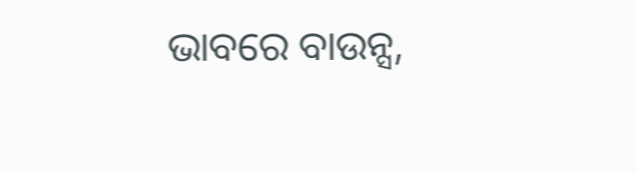ଭାବରେ ବାଉନ୍ସ,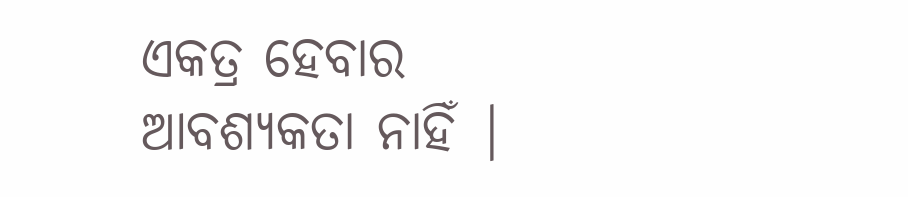ଏକତ୍ର ହେବାର ଆବଶ୍ୟକତା ନାହିଁ |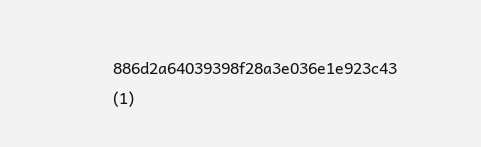886d2a64039398f28a3e036e1e923c43 (1)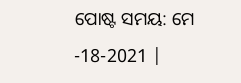ପୋଷ୍ଟ ସମୟ: ମେ -18-2021 |